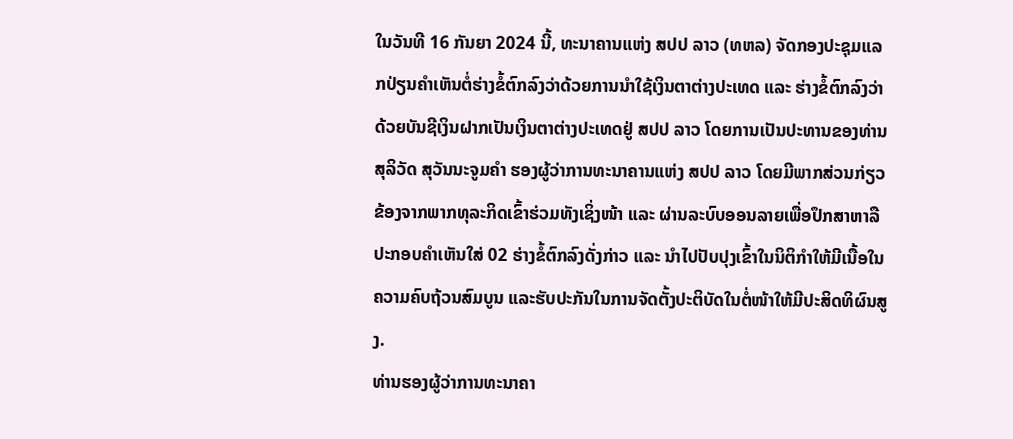ໃນວັນທີ 16 ກັນຍາ 2024 ນີ້, ທະນາຄານແຫ່ງ ສປປ ລາວ (ທຫລ) ຈັດກອງປະຊຸມແລກປ່ຽນຄໍາເຫັນຕໍ່ຮ່າງຂໍ້ຕົກລົງວ່າດ້ວຍການນໍາໃຊ້ເງິນຕາຕ່າງປະເທດ ແລະ ຮ່າງຂໍ້ຕົກລົງວ່າດ້ວຍບັນຊີເງິນຝາກເປັນເງິນຕາຕ່າງປະເທດຢູ່ ສປປ ລາວ ໂດຍການເປັນປະທານຂອງທ່ານ ສຸລິວັດ ສຸວັນນະຈູມຄຳ ຮອງຜູ້ວ່າການທະນາຄານແຫ່ງ ສປປ ລາວ ໂດຍມີພາກສ່ວນກ່ຽວຂ້ອງຈາກພາກທຸລະກິດເຂົ້າຮ່ວມທັງເຊິ່ງໜ້າ ແລະ ຜ່ານລະບົບອອນລາຍເພື່ອປຶກສາຫາລືປະກອບຄຳເຫັນໃສ່ 02 ຮ່າງຂໍ້ຕົກລົງດັ່ງກ່າວ ແລະ ນໍາໄປປັບປຸງເຂົ້າໃນນິຕິກໍາໃຫ້ມີເນື້ອໃນຄວາມຄົບຖ້ວນສົມບູນ ແລະຮັບປະກັນໃນການຈັດຕັ້ງປະຕິບັດໃນຕໍ່ໜ້າໃຫ້ມີປະສິດທິຜົນສູງ.
ທ່ານຮອງຜູ້ວ່າການທະນາຄາ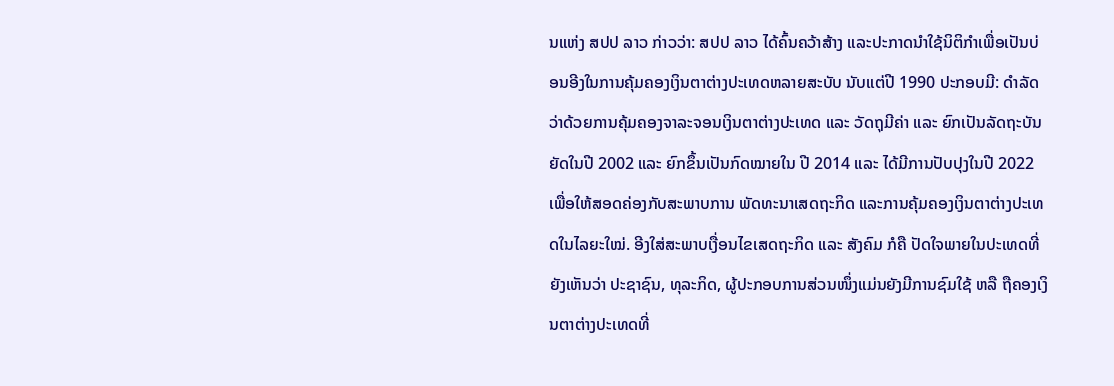ນແຫ່ງ ສປປ ລາວ ກ່າວວ່າ: ສປປ ລາວ ໄດ້ຄົ້ນຄວ້າສ້າງ ແລະປະກາດນໍາໃຊ້ນິຕິກໍາເພື່ອເປັນບ່ອນອີງໃນການຄຸ້ມຄອງເງິນຕາຕ່າງປະເທດຫລາຍສະບັບ ນັບແຕ່ປີ 1990 ປະກອບມີ: ດໍາລັດວ່າດ້ວຍການຄຸ້ມຄອງຈາລະຈອນເງິນຕາຕ່າງປະເທດ ແລະ ວັດຖຸມີຄ່າ ແລະ ຍົກເປັນລັດຖະບັນຍັດໃນປີ 2002 ແລະ ຍົກຂຶ້ນເປັນກົດໝາຍໃນ ປີ 2014 ແລະ ໄດ້ມີການປັບປຸງໃນປີ 2022 ເພື່ອໃຫ້ສອດຄ່ອງກັບສະພາບການ ພັດທະນາເສດຖະກິດ ແລະການຄຸ້ມຄອງເງິນຕາຕ່າງປະເທດໃນໄລຍະໃໝ່. ອີງໃສ່ສະພາບເງື່ອນໄຂເສດຖະກິດ ແລະ ສັງຄົມ ກໍຄື ປັດໃຈພາຍໃນປະເທດທີ່ຍັງເຫັນວ່າ ປະຊາຊົນ, ທຸລະກິດ, ຜູ້ປະກອບການສ່ວນໜຶ່ງແມ່ນຍັງມີການຊົມໃຊ້ ຫລື ຖືຄອງເງິນຕາຕ່າງປະເທດທີ່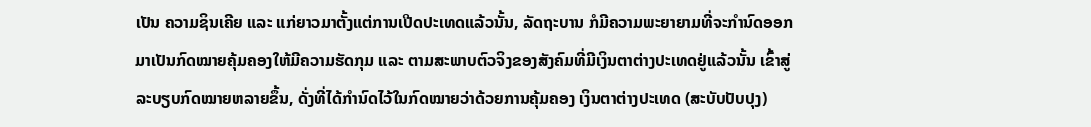ເປັນ ຄວາມຊິນເຄີຍ ແລະ ແກ່ຍາວມາຕັ້ງແຕ່ການເປີດປະເທດແລ້ວນັ້ນ, ລັດຖະບານ ກໍມີຄວາມພະຍາຍາມທີ່ຈະກໍານົດອອກມາເປັນກົດໝາຍຄຸ້ມຄອງໃຫ້ມີຄວາມຮັດກຸມ ແລະ ຕາມສະພາບຕົວຈິງຂອງສັງຄົມທີ່ມີເງິນຕາຕ່າງປະເທດຢູ່ແລ້ວນັ້ນ ເຂົ້າສູ່ລະບຽບກົດໝາຍຫລາຍຂຶ້ນ, ດັ່ງທີ່ໄດ້ກຳນົດໄວ້ໃນກົດໝາຍວ່າດ້ວຍການຄຸ້ມຄອງ ເງິນຕາຕ່າງປະເທດ (ສະບັບປັບປຸງ)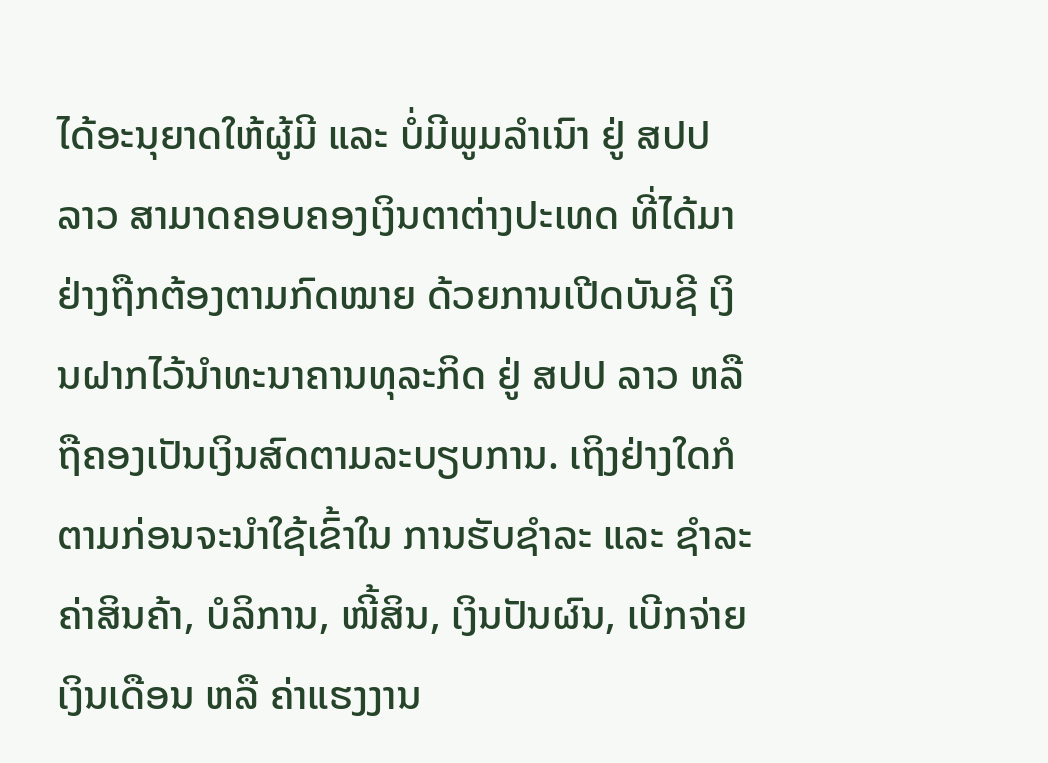ໄດ້ອະນຸຍາດໃຫ້ຜູ້ມີ ແລະ ບໍ່ມີພູມລໍາເນົາ ຢູ່ ສປປ ລາວ ສາມາດຄອບຄອງເງິນຕາຕ່າງປະເທດ ທີ່ໄດ້ມາຢ່າງຖືກຕ້ອງຕາມກົດໝາຍ ດ້ວຍການເປີດບັນຊີ ເງິນຝາກໄວ້ນໍາທະນາຄານທຸລະກິດ ຢູ່ ສປປ ລາວ ຫລື ຖືຄອງເປັນເງິນສົດຕາມລະບຽບການ. ເຖິງຢ່າງໃດກໍຕາມກ່ອນຈະນໍາໃຊ້ເຂົ້າໃນ ການຮັບຊໍາລະ ແລະ ຊໍາລະຄ່າສິນຄ້າ, ບໍລິການ, ໜີ້ສິນ, ເງິນປັນຜົນ, ເບີກຈ່າຍເງິນເດືອນ ຫລື ຄ່າແຮງງານ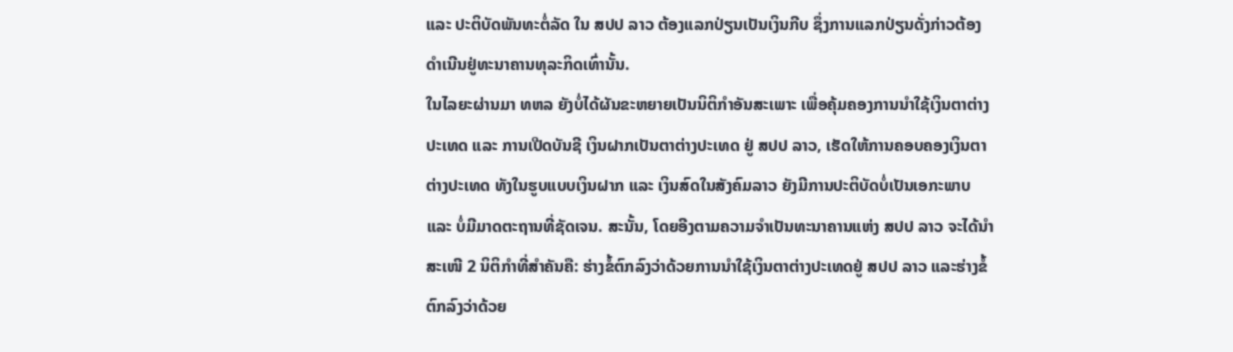ແລະ ປະຕິບັດພັນທະຕໍ່ລັດ ໃນ ສປປ ລາວ ຕ້ອງແລກປ່ຽນເປັນເງິນກີບ ຊຶ່ງການແລກປ່ຽນດັ່ງກ່າວຕ້ອງ ດໍາເນີນຢູ່ທະນາຄານທຸລະກິດເທົ່ານັ້ນ.
ໃນໄລຍະຜ່ານມາ ທຫລ ຍັງບໍ່ໄດ້ຜັນຂະຫຍາຍເປັນນິຕິກໍາອັນສະເພາະ ເພື່ອຄຸ້ມຄອງການນໍາໃຊ້ເງິນຕາຕ່າງປະເທດ ແລະ ການເປີດບັນຊີ ເງິນຝາກເປັນຕາຕ່າງປະເທດ ຢູ່ ສປປ ລາວ, ເຮັດໃຫ້ການຄອບຄອງເງິນຕາຕ່າງປະເທດ ທັງໃນຮູບແບບເງິນຝາກ ແລະ ເງິນສົດໃນສັງຄົມລາວ ຍັງມີການປະຕິບັດບໍ່ເປັນເອກະພາບ ແລະ ບໍ່ມີມາດຕະຖານທີ່ຊັດເຈນ. ສະນັ້ນ, ໂດຍອີງຕາມຄວາມຈໍາເປັນທະນາຄານແຫ່ງ ສປປ ລາວ ຈະໄດ້ນໍາສະເໜີ 2 ນິຕິກໍາທີ່ສໍາຄັນຄື: ຮ່າງຂໍ້ຕົກລົງວ່າດ້ວຍການນໍາໃຊ້ເງິນຕາຕ່າງປະເທດຢູ່ ສປປ ລາວ ແລະຮ່າງຂໍ້ຕົກລົງວ່າດ້ວຍ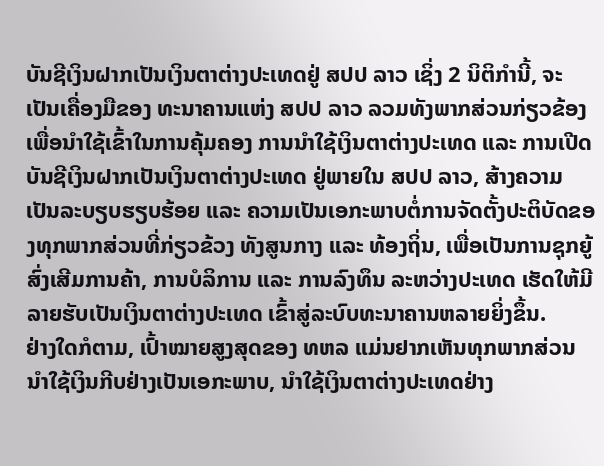ບັນຊີເງິນຝາກເປັນເງິນຕາຕ່າງປະເທດຢູ່ ສປປ ລາວ ເຊິ່ງ 2 ນິຕິກໍານີ້, ຈະເປັນເຄື່ອງມືຂອງ ທະນາຄານແຫ່ງ ສປປ ລາວ ລວມທັງພາກສ່ວນກ່ຽວຂ້ອງ ເພື່ອນໍາໃຊ້ເຂົ້າໃນການຄຸ້ມຄອງ ການນໍາໃຊ້ເງິນຕາຕ່າງປະເທດ ແລະ ການເປີດບັນຊີເງິນຝາກເປັນເງິນຕາຕ່າງປະເທດ ຢູ່ພາຍໃນ ສປປ ລາວ, ສ້າງຄວາມເປັນລະບຽບຮຽບຮ້ອຍ ແລະ ຄວາມເປັນເອກະພາບຕໍ່ການຈັດຕັ້ງປະຕິບັດຂອງທຸກພາກສ່ວນທີ່ກ່ຽວຂ້ວງ ທັງສູນກາງ ແລະ ທ້ອງຖິ່ນ, ເພື່ອເປັນການຊຸກຍູ້ສົ່ງເສີມການຄ້າ, ການບໍລິການ ແລະ ການລົງທຶນ ລະຫວ່າງປະເທດ ເຮັດໃຫ້ມີລາຍຮັບເປັນເງິນຕາຕ່າງປະເທດ ເຂົ້າສູ່ລະບົບທະນາຄານຫລາຍຍິ່ງຂຶ້ນ.
ຢ່າງໃດກໍຕາມ, ເປົ້າໝາຍສູງສຸດຂອງ ທຫລ ແມ່ນຢາກເຫັນທຸກພາກສ່ວນນໍາໃຊ້ເງິນກີບຢ່າງເປັນເອກະພາບ, ນໍາໃຊ້ເງິນຕາຕ່າງປະເທດຢ່າງ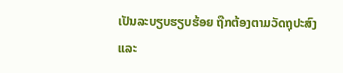ເປັນລະບຽບຮຽບຮ້ອຍ ຖືກຕ້ອງຕາມວັດຖຸປະສົງ ແລະ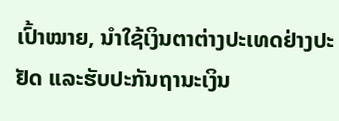ເປົ້າໝາຍ, ນໍາໃຊ້ເງິນຕາຕ່າງປະເທດຢ່າງປະຢັດ ແລະຮັບປະກັນຖານະເງິນ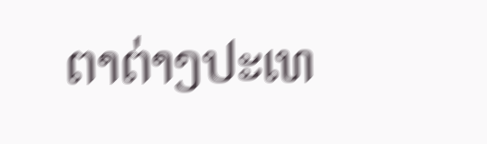ຕາຕ່າງປະເທ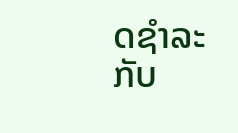ດຊໍາລະກັບ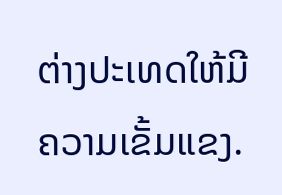ຕ່າງປະເທດໃຫ້ມີຄວາມເຂັ້ມແຂງ.